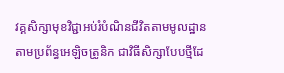វគ្គសិក្សាមុខវិជ្ជាអប់រំបំណិនជីវិតតាមមូលដ្ឋាន តាមប្រព័ន្ធអេឡិចត្រូនិក ជាវិធីសិក្សាបែបថ្មីដែ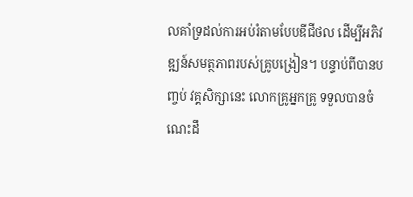លគាំទ្រដល់ការអប់រំតាមបែបឌីជីថល ដើម្បីអភិវឌ្ឍន៍សមត្ថភាពរបស់គ្រូបង្រៀន។ បន្ទាប់ពីបានបញ្ចប់ វគ្គសិក្សានេះ លោកគ្រូអ្នកគ្រូ ទទួលបានចំណេះដឹ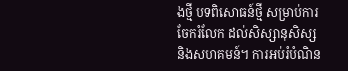ងថ្មី បទពិសោធន៍ថ្មី សម្រាប់ការចែករំលែក ដល់សិស្សានុសិស្ស និងសហគមន៍។ ការអប់រំបំណិន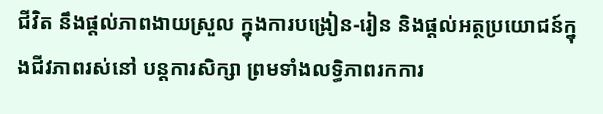ជីវិត នឹងផ្ដល់ភាពងាយស្រួល ក្នុងការបង្រៀន-រៀន និងផ្តល់អត្ថប្រយោជន៍ក្នុងជីវភាពរស់នៅ បន្តការសិក្សា ព្រមទាំងលទ្ធិភាពរកការ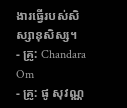ងារធ្វើរបស់សិស្សានុសិស្ស។
- គ្រូ: Chandara Om
- គ្រូ: ផូ សុវណ្ណ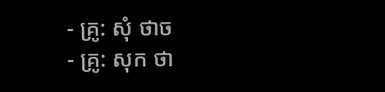- គ្រូ: សុំ ថាច
- គ្រូ: សុក ថា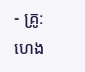- គ្រូ: ហេង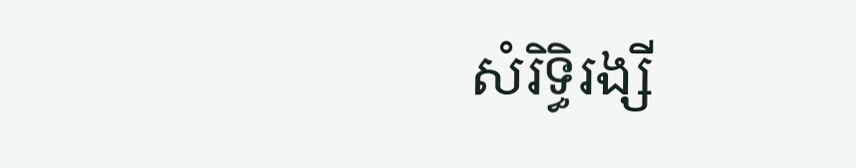សំរិទ្ធិរង្សី